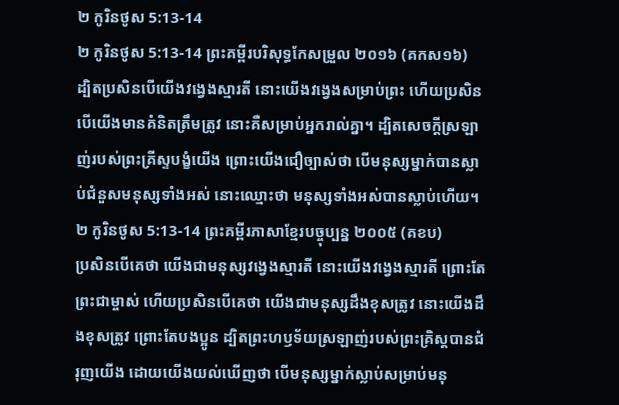២ កូរិនថូស 5:13-14
២ កូរិនថូស 5:13-14 ព្រះគម្ពីរបរិសុទ្ធកែសម្រួល ២០១៦ (គកស១៦)
ដ្បិតប្រសិនបើយើងវង្វេងស្មារតី នោះយើងវង្វេងសម្រាប់ព្រះ ហើយប្រសិនបើយើងមានគំនិតត្រឹមត្រូវ នោះគឺសម្រាប់អ្នករាល់គ្នា។ ដ្បិតសេចក្តីស្រឡាញ់របស់ព្រះគ្រីស្ទបង្ខំយើង ព្រោះយើងជឿច្បាស់ថា បើមនុស្សម្នាក់បានស្លាប់ជំនួសមនុស្សទាំងអស់ នោះឈ្មោះថា មនុស្សទាំងអស់បានស្លាប់ហើយ។
២ កូរិនថូស 5:13-14 ព្រះគម្ពីរភាសាខ្មែរបច្ចុប្បន្ន ២០០៥ (គខប)
ប្រសិនបើគេថា យើងជាមនុស្សវង្វេងស្មារតី នោះយើងវង្វេងស្មារតី ព្រោះតែព្រះជាម្ចាស់ ហើយប្រសិនបើគេថា យើងជាមនុស្សដឹងខុសត្រូវ នោះយើងដឹងខុសត្រូវ ព្រោះតែបងប្អូន ដ្បិតព្រះហឫទ័យស្រឡាញ់របស់ព្រះគ្រិស្តបានជំរុញយើង ដោយយើងយល់ឃើញថា បើមនុស្សម្នាក់ស្លាប់សម្រាប់មនុ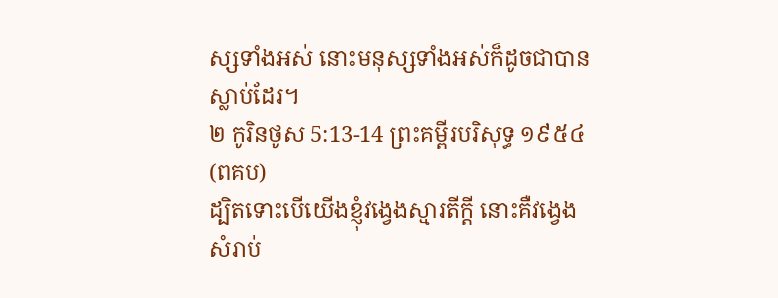ស្សទាំងអស់ នោះមនុស្សទាំងអស់ក៏ដូចជាបានស្លាប់ដែរ។
២ កូរិនថូស 5:13-14 ព្រះគម្ពីរបរិសុទ្ធ ១៩៥៤ (ពគប)
ដ្បិតទោះបើយើងខ្ញុំវង្វេងស្មារតីក្តី នោះគឺវង្វេងសំរាប់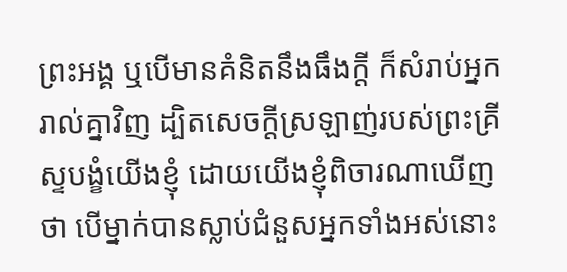ព្រះអង្គ ឬបើមានគំនិតនឹងធឹងក្តី ក៏សំរាប់អ្នករាល់គ្នាវិញ ដ្បិតសេចក្ដីស្រឡាញ់របស់ព្រះគ្រីស្ទបង្ខំយើងខ្ញុំ ដោយយើងខ្ញុំពិចារណាឃើញថា បើម្នាក់បានស្លាប់ជំនួសអ្នកទាំងអស់នោះ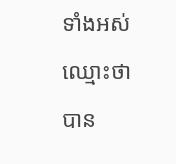ទាំងអស់ឈ្មោះថាបាន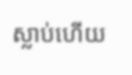ស្លាប់ហើយ